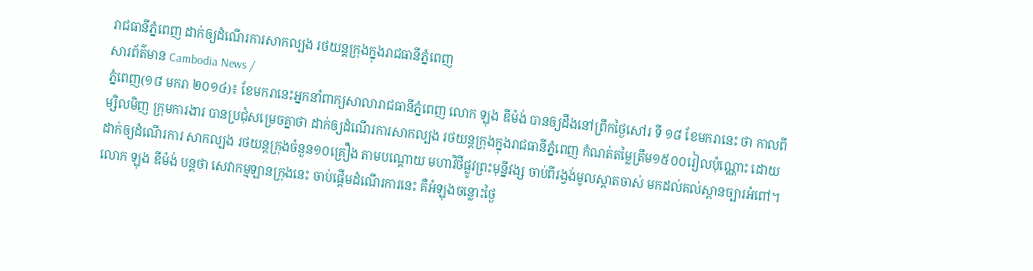រាជធានីភ្នំពេញ ដាក់ឲ្យដំណើរការសាកល្បង រថយន្តក្រុងក្នុងរាជធានីភ្នំពេញ
សារព័ត៌មាន Cambodia News /
ភ្នំពេញ(១៨ មករា ២០១៤)៖ ខែមករានេះអ្នកនាំពាក្យសាលារាជធានីភ្នំពេញ លោក ឡុង ឌីម៉ង់ បានឲ្យដឹងនៅព្រឹកថ្ងៃសៅរ ទី ១៨ ខែមករានេះ ថា កាលពីម្សិលមិញ ក្រុមការងារ បានប្រជុំសម្រេចគ្នាថា ដាក់ឲ្យដំណើរការសាកល្បង រថយន្តក្រុងក្នុងរាជធានីភ្នំពេញ កំណត់តម្លៃត្រឹម១៥០០រៀលប៉ុណ្ណោះ ដោយដាក់ឲ្យដំណើរការ សាកល្បង រថយន្តក្រុងចំនួន១០គ្រឿង តាមបណ្តោយ មហាវិថីផ្លូវព្រះមុន្នីវង្ស ចាប់ពីរង្វង់មូលស្តាតចាស់ មកដល់គល់ស្ពានច្បារអំពៅ។
លោក ឡុង ឌីម៉ង់ បន្តថា សេវាកម្មឡានក្រុងនេះ ចាប់ផ្តើមដំណើរការនេះ គឺអំឡុងចន្លោះថ្ងៃ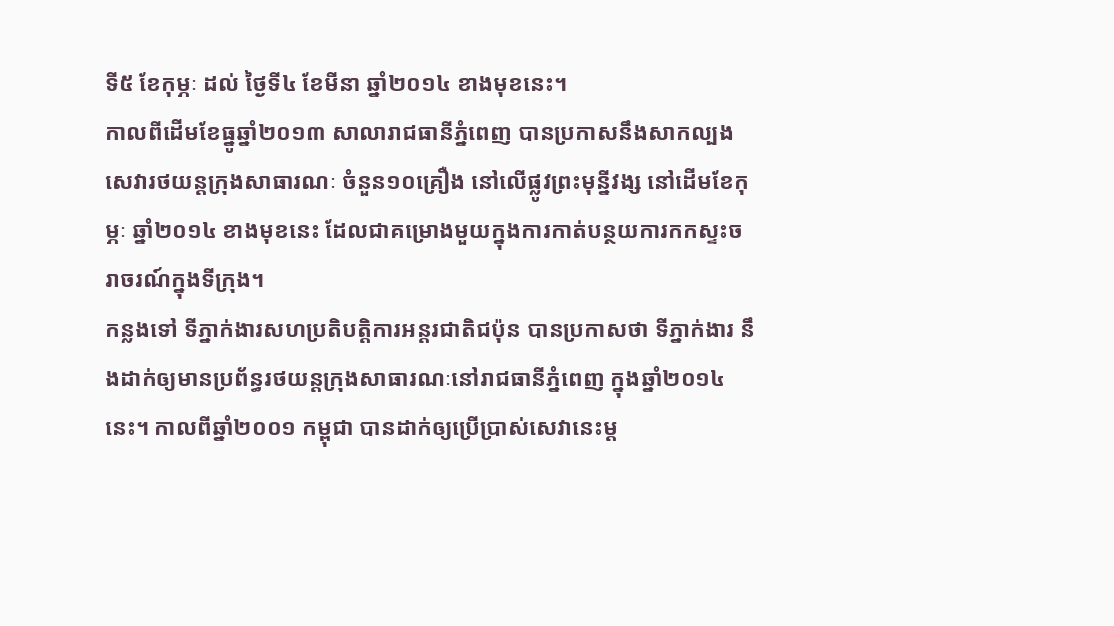ទី៥ ខែកុម្ភៈ ដល់ ថ្ងៃទី៤ ខែមីនា ឆ្នាំ២០១៤ ខាងមុខនេះ។
កាលពីដើមខែធ្នូឆ្នាំ២០១៣ សាលារាជធានីភ្នំពេញ បានប្រកាសនឹងសាកល្បងសេវារថយន្តក្រុងសាធារណៈ ចំនួន១០គ្រឿង នៅលើផ្លូវព្រះមុន្នីវង្ស នៅដើមខែកុម្ភៈ ឆ្នាំ២០១៤ ខាងមុខនេះ ដែលជាគម្រោងមួយក្នុងការកាត់បន្ថយការកកស្ទះចរាចរណ៍ក្នុងទីក្រុង។
កន្លងទៅ ទីភ្នាក់ងារសហប្រតិបត្តិការអន្តរជាតិជប៉ុន បានប្រកាសថា ទីភ្នាក់ងារ នឹងដាក់ឲ្យមានប្រព័ន្ធរថយន្តក្រុងសាធារណៈនៅរាជធានីភ្នំពេញ ក្នុងឆ្នាំ២០១៤នេះ។ កាលពីឆ្នាំ២០០១ កម្ពុជា បានដាក់ឲ្យប្រើប្រាស់សេវានេះម្ត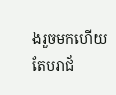ងរួចមកហើយ តែបរាជ័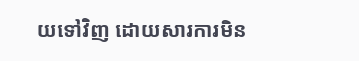យទៅវិញ ដោយសារការមិន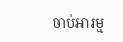ចាប់អារម្ម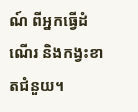ណ៍ ពីអ្នកធ្វើដំណើរ និងកង្វះខាតជំនួយ។